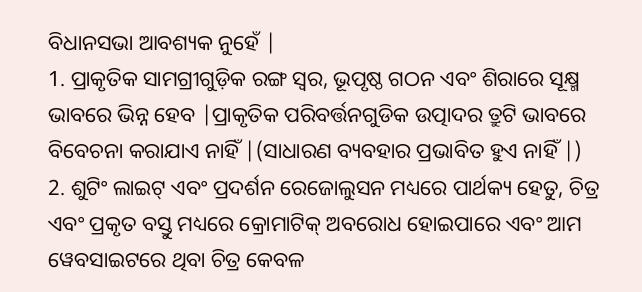ବିଧାନସଭା ଆବଶ୍ୟକ ନୁହେଁ |
1. ପ୍ରାକୃତିକ ସାମଗ୍ରୀଗୁଡ଼ିକ ରଙ୍ଗ ସ୍ୱର, ଭୂପୃଷ୍ଠ ଗଠନ ଏବଂ ଶିରାରେ ସୂକ୍ଷ୍ମ ଭାବରେ ଭିନ୍ନ ହେବ |ପ୍ରାକୃତିକ ପରିବର୍ତ୍ତନଗୁଡିକ ଉତ୍ପାଦର ତ୍ରୁଟି ଭାବରେ ବିବେଚନା କରାଯାଏ ନାହିଁ |(ସାଧାରଣ ବ୍ୟବହାର ପ୍ରଭାବିତ ହୁଏ ନାହିଁ |)
2. ଶୁଟିଂ ଲାଇଟ୍ ଏବଂ ପ୍ରଦର୍ଶନ ରେଜୋଲୁସନ ମଧ୍ୟରେ ପାର୍ଥକ୍ୟ ହେତୁ, ଚିତ୍ର ଏବଂ ପ୍ରକୃତ ବସ୍ତୁ ମଧ୍ୟରେ କ୍ରୋମାଟିକ୍ ଅବରୋଧ ହୋଇପାରେ ଏବଂ ଆମ ୱେବସାଇଟରେ ଥିବା ଚିତ୍ର କେବଳ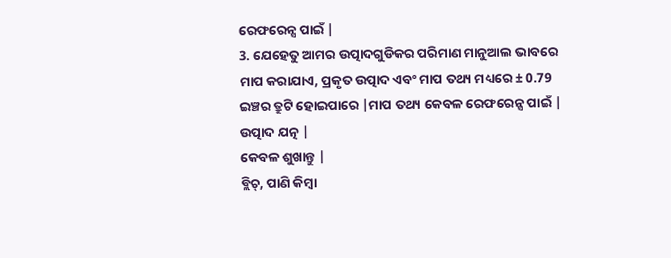ରେଫରେନ୍ସ ପାଇଁ |
3. ଯେହେତୁ ଆମର ଉତ୍ପାଦଗୁଡିକର ପରିମାଣ ମାନୁଆଲ ଭାବରେ ମାପ କରାଯାଏ, ପ୍ରକୃତ ଉତ୍ପାଦ ଏବଂ ମାପ ତଥ୍ୟ ମଧ୍ୟରେ ± 0.79 ଇଞ୍ଚର ତ୍ରୁଟି ହୋଇପାରେ |ମାପ ତଥ୍ୟ କେବଳ ରେଫରେନ୍ସ ପାଇଁ |
ଉତ୍ପାଦ ଯତ୍ନ |
କେବଳ ଶୁଖାନ୍ତୁ |
ବ୍ଲିଚ୍, ପାଣି କିମ୍ବା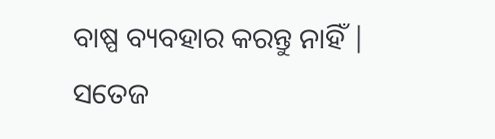ବାଷ୍ପ ବ୍ୟବହାର କରନ୍ତୁ ନାହିଁ |
ସତେଜ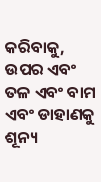କରିବାକୁ, ଉପର ଏବଂ ତଳ ଏବଂ ବାମ ଏବଂ ଡାହାଣକୁ ଶୂନ୍ୟ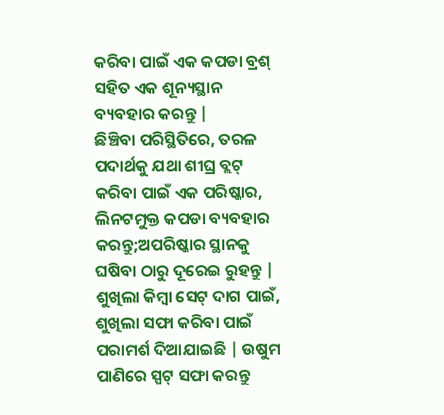କରିବା ପାଇଁ ଏକ କପଡା ବ୍ରଶ୍ ସହିତ ଏକ ଶୂନ୍ୟସ୍ଥାନ ବ୍ୟବହାର କରନ୍ତୁ |
ଛିଞ୍ଚିବା ପରିସ୍ଥିତିରେ, ତରଳ ପଦାର୍ଥକୁ ଯଥା ଶୀଘ୍ର ବ୍ଲଟ୍ କରିବା ପାଇଁ ଏକ ପରିଷ୍କାର, ଲିନଟମୁକ୍ତ କପଡା ବ୍ୟବହାର କରନ୍ତୁ;ଅପରିଷ୍କାର ସ୍ଥାନକୁ ଘଷିବା ଠାରୁ ଦୂରେଇ ରୁହନ୍ତୁ |
ଶୁଖିଲା କିମ୍ବା ସେଟ୍ ଦାଗ ପାଇଁ, ଶୁଖିଲା ସଫା କରିବା ପାଇଁ ପରାମର୍ଶ ଦିଆଯାଇଛି | ଉଷୁମ ପାଣିରେ ସ୍ପଟ୍ ସଫା କରନ୍ତୁ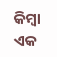କିମ୍ବା ଏକ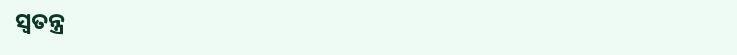ସ୍ୱତନ୍ତ୍ର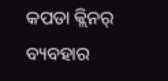କପଡା କ୍ଲିନର୍ ବ୍ୟବହାର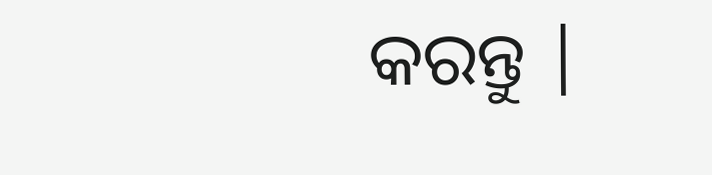କରନ୍ତୁ |